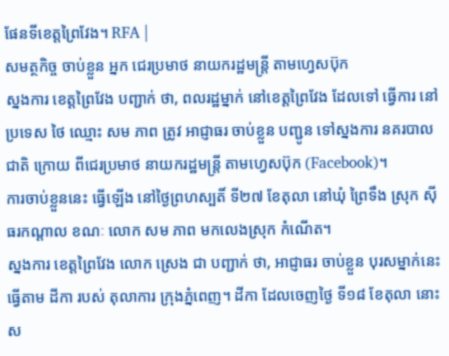ផែនទីខេត្តព្រៃវែង។ RFA |
សមត្ថកិច្ច ចាប់ខ្លួន អ្នក ជេរប្រមាថ នាយករដ្ឋមន្ត្រី តាមហ្វេសប៊ុក
ស្នងការ ខេត្តព្រៃវែង បញ្ជាក់ ថា, ពលរដ្ឋម្នាក់ នៅខេត្តព្រៃវែង ដែលទៅ ធ្វើការ នៅប្រទេស ថៃ ឈ្មោះ សម ភាព ត្រូវ អាជ្ញាធរ ចាប់ខ្លួន បញ្ជូន ទៅស្នងការ នគរបាល ជាតិ ក្រោយ ពីជេរប្រមាថ នាយករដ្ឋមន្ត្រី តាមហ្វេសប៊ុក (Facebook)។
ការចាប់ខ្លួននេះ ធ្វើឡើង នៅថ្ងៃព្រហស្បតិ៍ ទី២៧ ខែតុលា នៅឃុំ ព្រៃទឹង ស្រុក ស៊ីធរកណ្ដាល ខណៈ លោក សម ភាព មកលេងស្រុក កំណើត។
ស្នងការ ខេត្តព្រៃវែង លោក ស្រេង ជា បញ្ជាក់ ថា, អាជ្ញាធរ ចាប់ខ្លួន បុរសម្នាក់នេះ ធ្វើតាម ដីកា របស់ តុលាការ ក្រុងភ្នំពេញ។ ដីកា ដែលចេញថ្ងៃ ទី១៨ ខែតុលា នោះ ស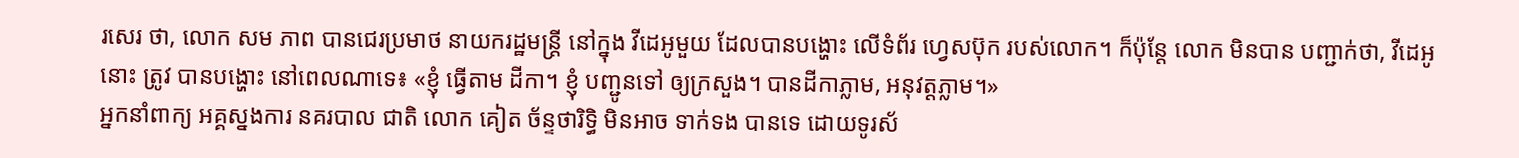រសេរ ថា, លោក សម ភាព បានជេរប្រមាថ នាយករដ្ឋមន្ត្រី នៅក្នុង វីដេអូមួយ ដែលបានបង្ហោះ លើទំព័រ ហ្វេសប៊ុក របស់លោក។ ក៏ប៉ុន្តែ លោក មិនបាន បញ្ជាក់ថា, វីដេអូនោះ ត្រូវ បានបង្ហោះ នៅពេលណាទេ៖ «ខ្ញុំ ធ្វើតាម ដីកា។ ខ្ញុំ បញ្ជូនទៅ ឲ្យក្រសួង។ បានដីកាភ្លាម, អនុវត្តភ្លាម។»
អ្នកនាំពាក្យ អគ្គស្នងការ នគរបាល ជាតិ លោក គៀត ច័ន្ទថារិទ្ធិ មិនអាច ទាក់ទង បានទេ ដោយទូរស័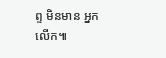ព្ទ មិនមាន អ្នកលើក៕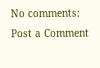No comments:
Post a Comment